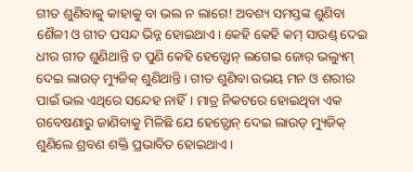ଗୀତ ଶୁଣିବାକୁ କାହାକୁ ବା ଭଲ ନ ଲାଗେ! ଅବଶ୍ୟ ସମସ୍ତଙ୍କ ଶୁଣିବା ଶୈଳୀ ଓ ଗୀତ ପସନ୍ଦ ଭିନ୍ନ ହୋଇଥାଏ। କେହି କେହି କମ୍ ସାଉଣ୍ଡ୍ ଦେଇ ଧୀର ଗୀତ ଶୁଣିଥାନ୍ତି ତ ପୁଣି କେହି ହେଡ୍ଫୋନ୍ ଲଗେଇ ଜୋର୍ ଭଲ୍ୟୁମ୍ ଦେଇ ଲାଉଡ୍ ମ୍ୟୁଜିକ୍ ଶୁଣିଥାନ୍ତି। ଗୀତ ଶୁଣିବା ଉଭୟ ମନ ଓ ଶରୀର ପାଇଁ ଭଲ ଏଥିରେ ସନ୍ଦେହ ନାହିଁ। ମାତ୍ର ନିକଟରେ ହୋଇଥିବା ଏକ ଗବେଷଣାରୁ ଜାଣିବାକୁ ମିଳିଛି ଯେ ହେଡ୍ଫୋନ୍ ଦେଇ ଲାଉଡ୍ ମ୍ୟୁଜିକ୍ ଶୁଣିଲେ ଶ୍ରବଣ ଶକ୍ତି ପ୍ରଭାବିତ ହୋଇଥାଏ।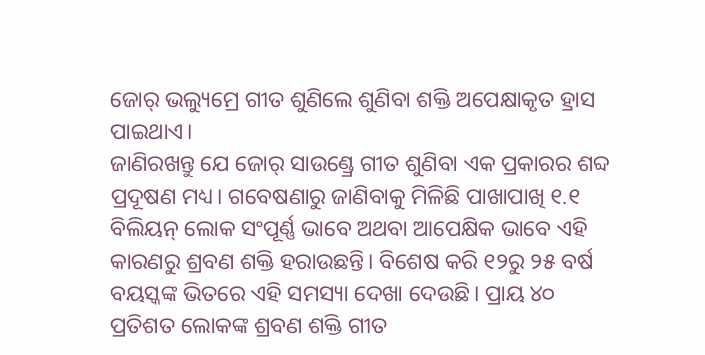ଜୋର୍ ଭଲ୍ୟୁମ୍ରେ ଗୀତ ଶୁଣିଲେ ଶୁଣିବା ଶକ୍ତି ଅପେକ୍ଷାକୃତ ହ୍ରାସ ପାଇଥାଏ।
ଜାଣିରଖନ୍ତୁ ଯେ ଜୋର୍ ସାଉଣ୍ଡ୍ରେ ଗୀତ ଶୁଣିବା ଏକ ପ୍ରକାରର ଶବ୍ଦ ପ୍ରଦୂଷଣ ମଧ୍ୟ। ଗବେଷଣାରୁ ଜାଣିବାକୁ ମିଳିଛି ପାଖାପାଖି ୧.୧ ବିଲିୟନ୍ ଲୋକ ସଂପୂର୍ଣ୍ଣ ଭାବେ ଅଥବା ଆପେକ୍ଷିକ ଭାବେ ଏହି କାରଣରୁ ଶ୍ରବଣ ଶକ୍ତି ହରାଉଛନ୍ତି। ବିଶେଷ କରି ୧୨ରୁ ୨୫ ବର୍ଷ ବୟସ୍କଙ୍କ ଭିତରେ ଏହି ସମସ୍ୟା ଦେଖା ଦେଉଛି। ପ୍ରାୟ ୪୦ ପ୍ରତିଶତ ଲୋକଙ୍କ ଶ୍ରବଣ ଶକ୍ତି ଗୀତ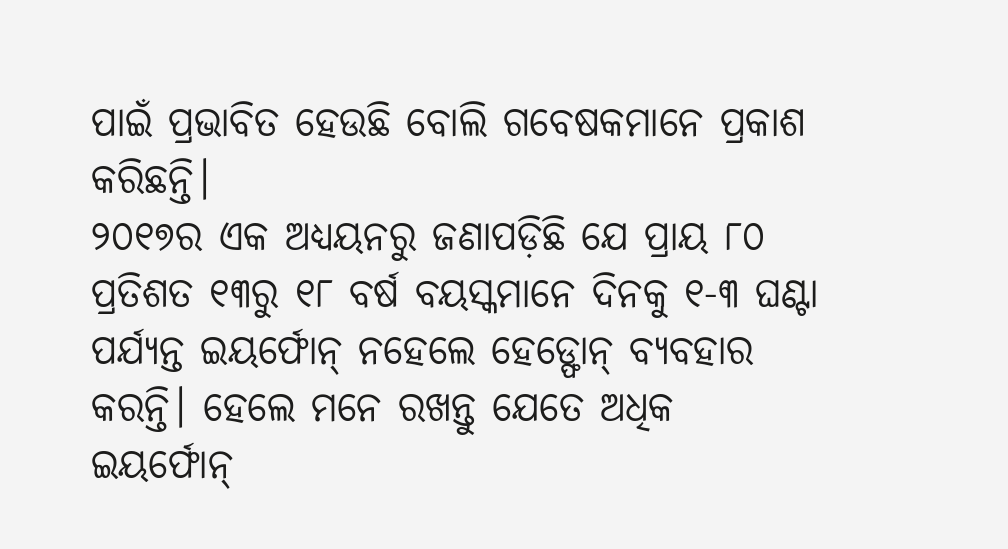ପାଇଁ ପ୍ରଭାବିତ ହେଉଛି ବୋଲି ଗବେଷକମାନେ ପ୍ରକାଶ କରିଛନ୍ତି।
୨୦୧୭ର ଏକ ଅଧ୍ୟୟନରୁ ଜଣାପଡ଼ିଛି ଯେ ପ୍ରାୟ ୮୦ ପ୍ରତିଶତ ୧୩ରୁ ୧୮ ବର୍ଷ ବୟସ୍କମାନେ ଦିନକୁ ୧-୩ ଘଣ୍ଟା ପର୍ଯ୍ୟନ୍ତ ଇୟର୍ଫୋନ୍ ନହେଲେ ହେଡ୍ଫୋନ୍ ବ୍ୟବହାର କରନ୍ତି। ହେଲେ ମନେ ରଖନ୍ତୁ ଯେତେ ଅଧିକ ଇୟର୍ଫୋନ୍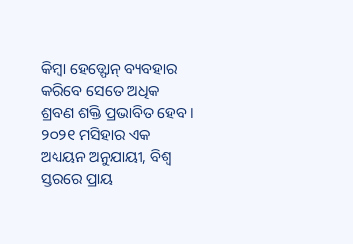କିମ୍ବା ହେଡ୍ଫୋନ୍ ବ୍ୟବହାର କରିବେ ସେତେ ଅଧିକ ଶ୍ରବଣ ଶକ୍ତି ପ୍ରଭାବିତ ହେବ।
୨୦୨୧ ମସିହାର ଏକ ଅଧ୍ୟୟନ ଅନୁଯାୟୀ, ବିଶ୍ବ ସ୍ତରରେ ପ୍ରାୟ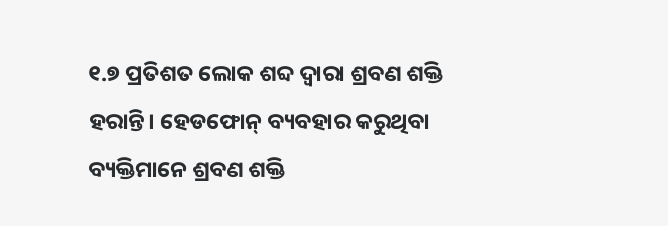୧.୭ ପ୍ରତିଶତ ଲୋକ ଶବ୍ଦ ଦ୍ବାରା ଶ୍ରବଣ ଶକ୍ତି ହରାନ୍ତି। ହେଡଫୋନ୍ ବ୍ୟବହାର କରୁଥିବା ବ୍ୟକ୍ତିମାନେ ଶ୍ରବଣ ଶକ୍ତି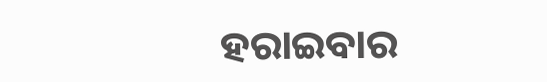ହରାଇବାର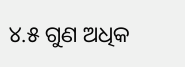୪.୫ ଗୁଣ ଅଧିକ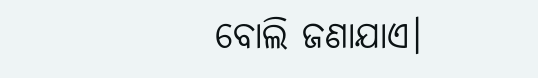ବୋଲି ଜଣାଯାଏ।